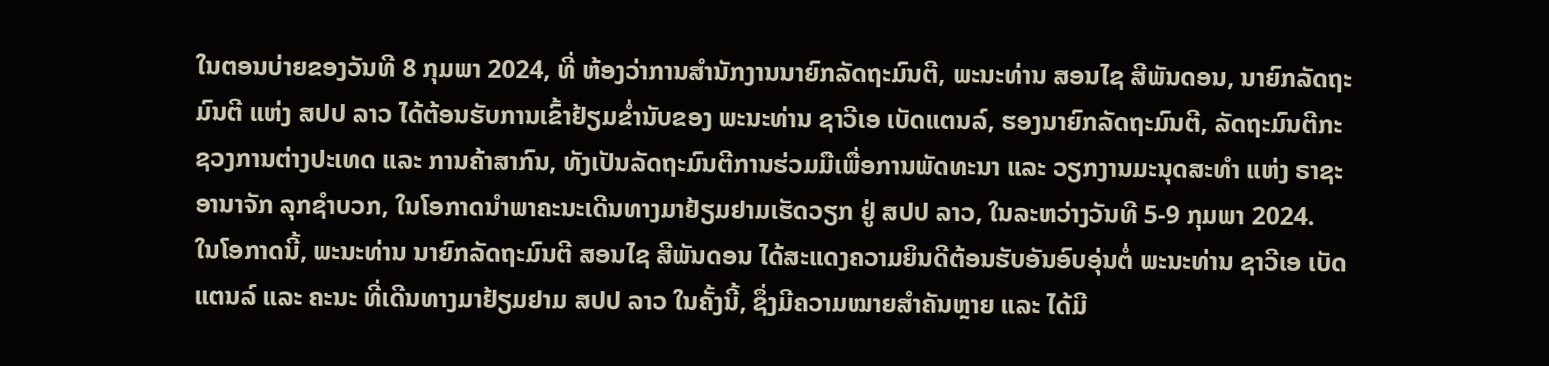ໃນຕອນບ່າຍຂອງວັນທີ 8 ກຸມພາ 2024, ທີ່ ຫ້ອງວ່າການສໍານັກງານນາຍົກລັດຖະມົນຕີ, ພະນະທ່ານ ສອນໄຊ ສີພັນດອນ, ນາຍົກລັດຖະມົນຕີ ແຫ່ງ ສປປ ລາວ ໄດ້ຕ້ອນຮັບການເຂົ້າຢ້ຽມຂໍ່ານັບຂອງ ພະນະທ່ານ ຊາວີເອ ເບັດແຕນລ໌, ຮອງນາຍົກລັດຖະມົນຕີ, ລັດຖະມົນຕີກະຊວງການຕ່າງປະເທດ ແລະ ການຄ້າສາກົນ, ທັງເປັນລັດຖະມົນຕີການຮ່ວມມືເພື່ອການພັດທະນາ ແລະ ວຽກງານມະນຸດສະທໍາ ແຫ່ງ ຣາຊະອານາຈັກ ລຸກຊໍາບວກ, ໃນໂອກາດນໍາພາຄະນະເດີນທາງມາຢ້ຽມຢາມເຮັດວຽກ ຢູ່ ສປປ ລາວ, ໃນລະຫວ່າງວັນທີ 5-9 ກຸມພາ 2024.
ໃນໂອກາດນີ້, ພະນະທ່ານ ນາຍົກລັດຖະມົນຕີ ສອນໄຊ ສີພັນດອນ ໄດ້ສະແດງຄວາມຍິນດີຕ້ອນຮັບອັນອົບອຸ່ນຕໍ່ ພະນະທ່ານ ຊາວີເອ ເບັດແຕນລ໌ ແລະ ຄະນະ ທີ່ເດີນທາງມາຢ້ຽມຢາມ ສປປ ລາວ ໃນຄັ້ງນີ້, ຊຶ່ງມີຄວາມໝາຍສໍາຄັນຫຼາຍ ແລະ ໄດ້ມີ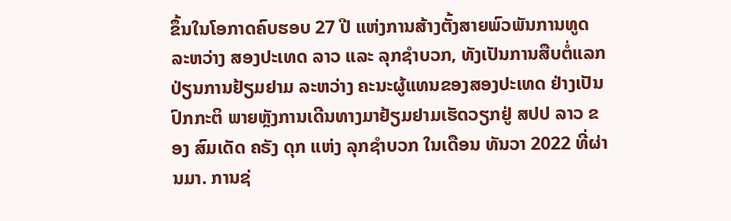ຂຶ້ນໃນໂອກາດຄົບຮອບ 27 ປີ ແຫ່ງການສ້າງຕັ້ງສາຍພົວພັນການທູດ ລະຫວ່າງ ສອງປະເທດ ລາວ ແລະ ລຸກຊໍາບວກ, ທັງເປັນການສືບຕໍ່ແລກປ່ຽນການຢ້ຽມຢາມ ລະຫວ່າງ ຄະນະຜູ້ແທນຂອງສອງປະເທດ ຢ່າງເປັນປົກກະຕິ ພາຍຫຼັງການເດີນທາງມາຢ້ຽມຢາມເຮັດວຽກຢູ່ ສປປ ລາວ ຂອງ ສົມເດັດ ຄຣັງ ດຸກ ແຫ່ງ ລຸກຊໍາບວກ ໃນເດືອນ ທັນວາ 2022 ທີ່ຜ່ານມາ. ການຊ່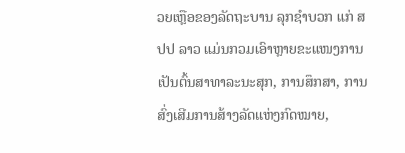ວຍເຫຼືອຂອງລັດຖະບານ ລຸກຊຳບວກ ແກ່ ສປປ ລາວ ແມ່ນກວມເອົາຫຼາຍຂະແໜງການເປັນຕົ້ນສາທາລະນະສຸກ, ການສຶກສາ, ການສົ່ງເສີມການສ້າງລັດແຫ່ງກົດໝາຍ,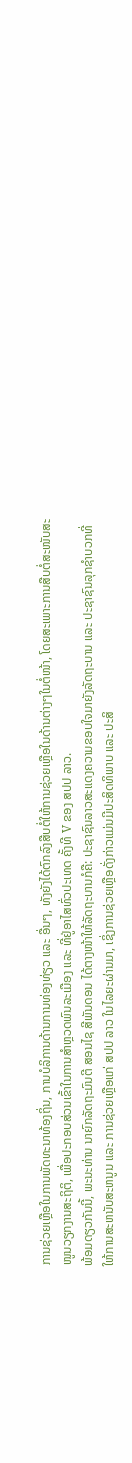ການຊ່ວຍເຫຼືອໃນການພັດທະນາທ້ອງຖິ່ນ, ການບໍລິການດ້ານການທ່ອງທ່ຽວ ແລະ ອື່ນໆ, ທັງຍັງໄດ້ຕົກລົງສືບຕໍ່ໃຫ້ການຊ່ວຍເຫຼືອໃນດ້ານຕ່າງໆໃນຕໍ່ໜ້າ, ໂດຍສະເພາະການສືບຕໍ່ສະໜັບສະໜູນວຽກງານສະຖິຕິ, ເພື່ອປະກອບສ່ວນເຂົ້າໃນການສຳຫຼວດພົນລະເມືອງ ແລະ ທີ່ຢູ່ອາໄສທົ່ວປະເທດ ຄັ້ງທີ V ຂອງ ສປປ ລາວ.
ພ້ອມດຽວກັນນີ້, ພະນະທ່ານ ນາຍົກລັດຖະມົນຕີ ສອນໄຊ ສີພັນດອນ ໄດ້ຕາງໜ້າໃຫ້ລັດຖະບານກໍຄື: ປະຊາຊົນລາວສະແດງຄວາມຂອບໃຈມາຍັງລັດຖະບານ ແລະ ປະຊາຊົນລຸກຊໍາບວກທີ່ໃຫ້ການສະຫນັບສະຫນູນ ແລະ ການຊ່ວຍເຫຼືອແກ່ ສປປ ລາວ ໃນໄລຍະຜ່ານມາ, ເຊິ່ງການຊ່ວຍເຫຼືອດັ່ງກ່າວແມ່ນມີປະສິດທິພາບ ແລະ ປະສິ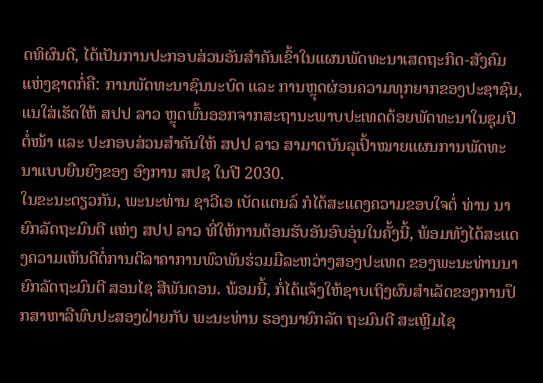ດທິຜົນດີ, ໄດ້ເປັນການປະກອບສ່ວນອັນສໍາຄັນເຂົ້າໃນແຜນພັດທະນາເສດຖະກິດ-ສັງຄົມແຫ່ງຊາດກໍ່ຄື: ການພັດທະນາຊົນນະບົດ ແລະ ການຫຼຸດຜ່ອນຄວາມທຸກຍາກຂອງປະຊາຊົນ, ແນໃສ່ເຮັດໃຫ້ ສປປ ລາວ ຫຼຸດພົ້ນອອກຈາກສະຖານະພາບປະເທດດ້ອຍພັດທະນາໃນຊຸມປີຕໍ່ໜ້າ ແລະ ປະກອບສ່ວນສຳຄັນໃຫ້ ສປປ ລາວ ສາມາດບັນລຸເປົ້າໝາຍແຜນການພັດທະນາແບບຍືນຍົງຂອງ ອົງການ ສປຊ ໃນປີ 2030.
ໃນຂະນະດຽວກັນ, ພະນະທ່ານ ຊາວີເອ ເບັດແຕນລ໌ ກໍໄດ້ສະແດງຄວາມຂອບໃຈຕໍ່ ທ່ານ ນາຍົກລັດຖະມົນຕີ ແຫ່ງ ສປປ ລາວ ທີ່ໃຫ້ການຕ້ອນຮັບອັນອົບອຸ່ນໃນຄັ້ງນີ້, ພ້ອມທັງໄດ້ສະແດງຄວາມເຫັນດີຕໍ່ການຕີລາຄາການພົວພັນຮ່ວມມືລະຫວ່າງສອງປະເທດ ຂອງພະນະທ່ານນາຍົກລັດຖະມົນຕີ ສອນໄຊ ສີພັນດອນ. ພ້ອມນີ້, ກໍ່ໄດ້ແຈ້ງໃຫ້ຊາບເຖິງຜົນສໍາເລັດຂອງການປຶກສາຫາລືພົບປະສອງຝ່າຍກັບ ພະນະທ່ານ ຮອງນາຍົກລັດ ຖະມົນຕີ ສະເຫຼີມໄຊ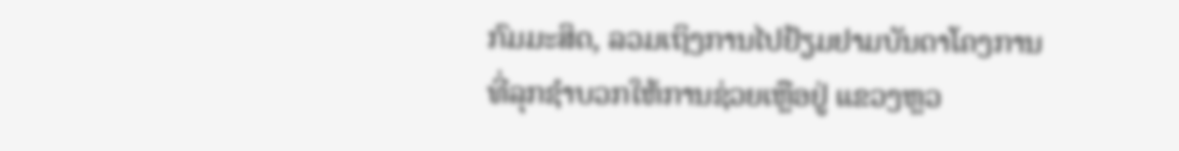ກົມມະສິດ, ລວມເຖິງການໄປຢ້ຽມຢາມບັນດາໂຄງການທີ່ລຸກຊໍາບວກໃຫ້ການຊ່ວຍເຫຼືອຢູ່ ແຂວງຫຼວ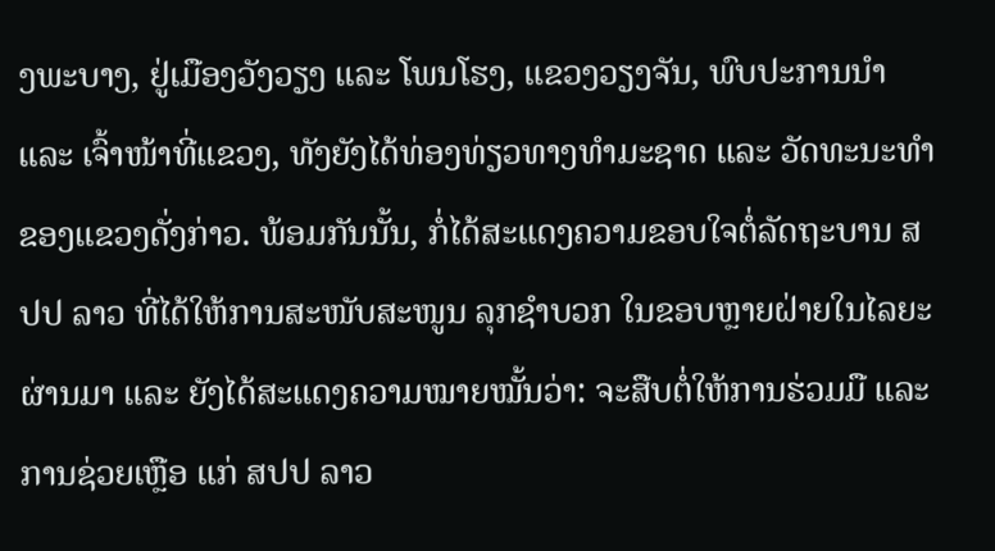ງພະບາງ, ຢູ່ເມືອງວັງວຽງ ແລະ ໂພນໂຮງ, ແຂວງວຽງຈັນ, ພົບປະການນໍາ ແລະ ເຈົ້າໜ້າທີ່ແຂວງ, ທັງຍັງໄດ້ທ່ອງທ່ຽວທາງທຳມະຊາດ ແລະ ວັດທະນະທຳຂອງແຂວງດັ່ງກ່າວ. ພ້ອມກັນນັ້ນ, ກໍ່ໄດ້ສະແດງຄວາມຂອບໃຈຕໍ່ລັດຖະບານ ສປປ ລາວ ທີ່ໄດ້ໃຫ້ການສະໜັບສະໜູນ ລຸກຊໍາບວກ ໃນຂອບຫຼາຍຝ່າຍໃນໄລຍະຜ່ານມາ ແລະ ຍັງໄດ້ສະແດງຄວາມໝາຍໝັ້ນວ່າ: ຈະສືບຕໍ່ໃຫ້ການຮ່ວມມື ແລະ ການຊ່ວຍເຫຼືອ ແກ່ ສປປ ລາວ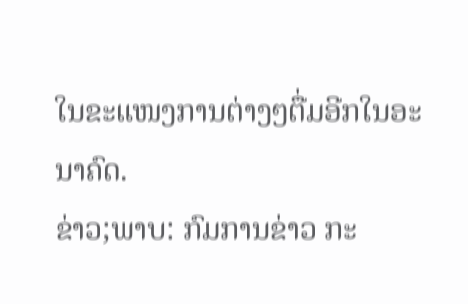ໃນຂະແໜງການຕ່າງໆຕື່ມອີກໃນອະນາຄົດ.
ຂ່າວ;ພາບ: ກົມການຂ່າວ ກະ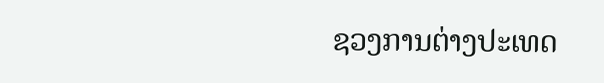ຊວງການຕ່າງປະເທດ